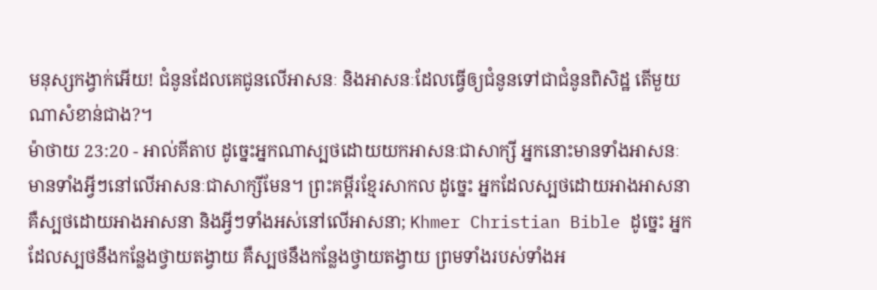មនុស្សកង្វាក់អើយ! ជំនូនដែលគេជូនលើអាសនៈ និងអាសនៈដែលធ្វើឲ្យជំនូនទៅជាជំនូនពិសិដ្ឋ តើមួយណាសំខាន់ជាង?។
ម៉ាថាយ 23:20 - អាល់គីតាប ដូច្នេះអ្នកណាស្បថដោយយកអាសនៈជាសាក្សី អ្នកនោះមានទាំងអាសនៈ មានទាំងអ្វីៗនៅលើអាសនៈជាសាក្សីមែន។ ព្រះគម្ពីរខ្មែរសាកល ដូច្នេះ អ្នកដែលស្បថដោយអាងអាសនា គឺស្បថដោយអាងអាសនា និងអ្វីៗទាំងអស់នៅលើអាសនា; Khmer Christian Bible ដូច្នេះ អ្នកដែលស្បថនឹងកន្លែងថ្វាយតង្វាយ គឺស្បថនឹងកន្លែងថ្វាយតង្វាយ ព្រមទាំងរបស់ទាំងអ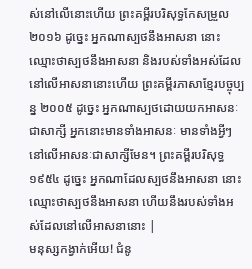ស់នៅលើនោះហើយ ព្រះគម្ពីរបរិសុទ្ធកែសម្រួល ២០១៦ ដូច្នេះ អ្នកណាស្បថនឹងអាសនា នោះឈ្មោះថាស្បថនឹងអាសនា និងរបស់ទាំងអស់ដែលនៅលើអាសនានោះហើយ ព្រះគម្ពីរភាសាខ្មែរបច្ចុប្បន្ន ២០០៥ ដូច្នេះ អ្នកណាស្បថដោយយកអាសនៈជាសាក្សី អ្នកនោះមានទាំងអាសនៈ មានទាំងអ្វីៗនៅលើអាសនៈជាសាក្សីមែន។ ព្រះគម្ពីរបរិសុទ្ធ ១៩៥៤ ដូច្នេះ អ្នកណាដែលស្បថនឹងអាសនា នោះឈ្មោះថាស្បថនឹងអាសនា ហើយនឹងរបស់ទាំងអស់ដែលនៅលើអាសនានោះ |
មនុស្សកង្វាក់អើយ! ជំនូ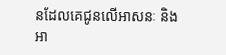នដែលគេជូនលើអាសនៈ និងអា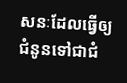សនៈដែលធ្វើឲ្យជំនូនទៅជាជំ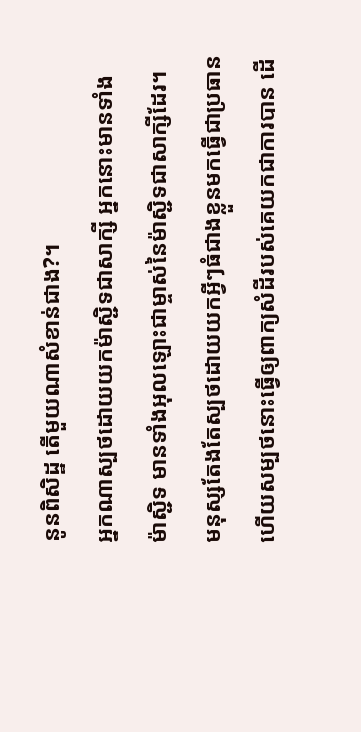នូនពិសិដ្ឋ តើមួយណាសំខាន់ជាង?។
អ្នកណាស្បថដោយយកម៉ាស្ជិទជាសាក្សី អ្នកនោះមានទាំងម៉ាស្ជិទ មានទាំងអុលឡោះជាម្ចាស់នៃម៉ាស្ជិទជាសាក្សីដែរ។
មនុស្សតែងតែស្បថដោយយកអ្វីៗធំជាងខ្លួនមកធ្វើជាប្រធាន ហើយសម្បថនោះធ្វើឲ្យពាក្យសំដីរបស់គេយកជាការបាន ដើ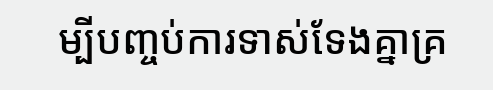ម្បីបញ្ចប់ការទាស់ទែងគ្នាគ្រ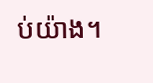ប់យ៉ាង។